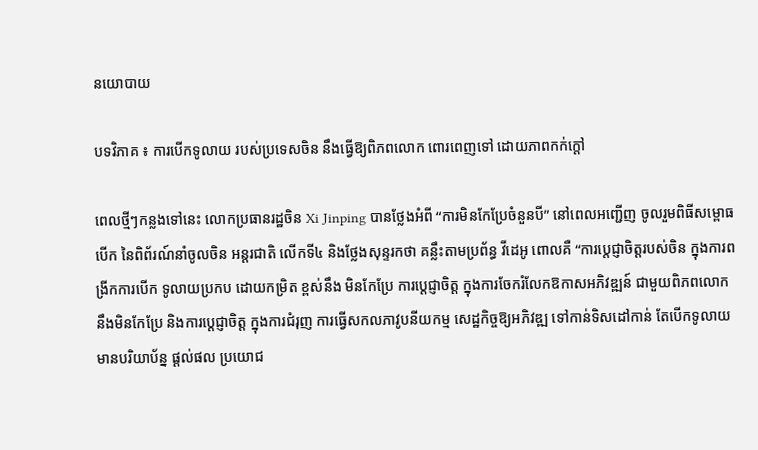នយោបាយ

បទវិភាគ ៖ ការបើកទូលាយ របស់ប្រទេសចិន នឹងធ្វើឱ្យពិភពលោក ពោរពេញទៅ ដោយភាពកក់ក្តៅ

ពេលថ្មីៗកន្លងទៅនេះ លោកប្រធានរដ្ឋចិន Xi Jinping បានថ្លែងអំពី “ការមិនកែប្រែចំនួនបី” នៅពេលអញ្ជើញ ចូលរួមពិធីសម្ពោធបើក នៃពិព័រណ៍នាំចូលចិន អន្តរជាតិ លើកទី៤ និងថ្លែងសុន្ទរកថា គន្លឹះតាមប្រព័ន្ធ វីដេអូ ពោលគឺ “ការប្តេជ្ញាចិត្តរបស់ចិន ក្នុងការពង្រីកការបើក ទូលាយប្រកប ដោយកម្រិត ខ្ពស់នឹង មិនកែប្រែ ការប្តេជ្ញាចិត្ត ក្នុងការចែករំលែកឱកាសអភិវឌ្ឍន៍ ជាមួយពិភពលោក នឹងមិនកែប្រែ និងការប្តេជ្ញាចិត្ត ក្នុងការជំរុញ ការធ្វើសកលភាវូបនីយកម្ម សេដ្ឋកិច្ចឱ្យអភិវឌ្ឍ ទៅកាន់ទិសដៅកាន់ តែបើកទូលាយ មានបរិយាប័ន្ន ផ្តល់ផល ប្រយោជ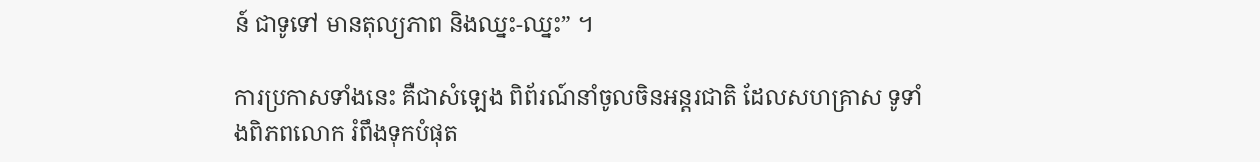ន៍ ជាទូទៅ មានតុល្យភាព និងឈ្នះ-ឈ្នះ” ។

ការប្រកាសទាំងនេះ គឺជាសំឡេង ពិព័រណ៍នាំចូលចិនអន្តរជាតិ ដែលសហគ្រាស ទូទាំងពិភពលោក រំពឹងទុកបំផុត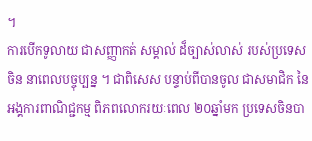។
ការបើកទូលាយ ជាសញ្ញាកត់ សម្គាល់ ដ៏ច្បាស់លាស់ របស់ប្រទេសចិន នាពេលបច្ចុប្បន្ន ។ ជាពិសេស បន្ទាប់ពីបានចូល ជាសមាជិក នៃ អង្គការពាណិជ្ជកម្ម ពិភពលោករយៈពេល ២០ឆ្នាំមក ប្រទេសចិនបា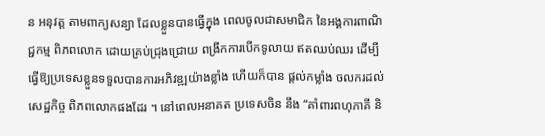ន អនុវត្ត តាមពាក្យសន្យា ដែលខ្លួនបានធ្វើក្នុង ពេលចូលជាសមាជិក នៃអង្គការពាណិជ្ជកម្ម ពិភពលោក ដោយគ្រប់ជ្រុងជ្រោយ ពង្រីកការបើកទូលាយ ឥតឈប់ឈរ ដើម្បីធ្វើឱ្យប្រទេសខ្លួនទទួលបានការអភិវឌ្ឍយ៉ាងខ្លាំង ហើយក៏បាន ផ្តល់កម្លាំង ចលករដល់សេដ្ឋកិច្ច ពិភពលោកផងដែរ ។ នៅពេលអនាគត ប្រទេសចិន នឹង “គាំពារពហុភាគី និ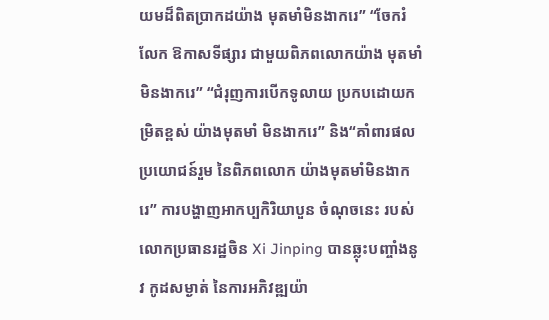យមដ៏ពិតប្រាកដយ៉ាង មុតមាំមិនងាករេ” “ចែករំលែក ឱកាសទីផ្សារ ជាមួយពិភពលោកយ៉ាង មុតមាំមិនងាករេ” “ជំរុញការបើកទូលាយ ប្រកបដោយកម្រិតខ្ពស់ យ៉ាងមុតមាំ មិនងាករេ” និង“គាំពារផលប្រយោជន៍រួម នៃពិភពលោក យ៉ាងមុតមាំមិនងាករេ” ការបង្ហាញអាកប្បកិរិយាបួន ចំណុចនេះ របស់លោកប្រធានរដ្ឋចិន Xi Jinping បានឆ្លុះបញ្ចាំងនូវ កូដសម្ងាត់ នៃការអភិវឌ្ឍយ៉ា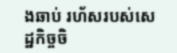ងឆាប់ រហ័សរបស់សេដ្ឋកិច្ចចិ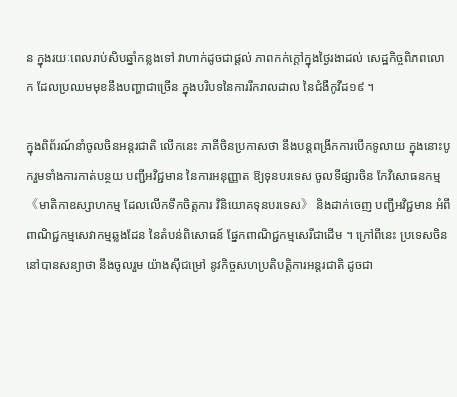ន ក្នុងរយៈពេលរាប់សិបឆ្នាំកន្លងទៅ វាហាក់ដូចជាផ្តល់ ភាពកក់ក្តៅក្នុងថ្ងៃរងាដល់ សេដ្ឋកិច្ចពិភពលោក ដែលប្រឈមមុខនឹងបញ្ហាជាច្រើន ក្នុងបរិបទនៃការរីករាលដាល នៃជំងឺកូវីដ១៩ ។

ក្នុងពិព័រណ៍នាំចូលចិនអន្តរជាតិ លើកនេះ ភាគីចិនប្រកាសថា នឹងបន្តពង្រីកការបើកទូលាយ ក្នុងនោះបូករួមទាំងការកាត់បន្ថយ បញ្ជីអវិជ្ជមាន នៃការអនុញ្ញាត ឱ្យទុនបរទេស ចូលទីផ្សារចិន កែវិសោធនកម្ម 《មាតិកាឧស្សាហកម្ម ដែលលើកទឹកចិត្តការ វិនិយោគទុនបរទេស》 និងដាក់ចេញ បញ្ជីអវិជ្ជមាន អំពីពាណិជ្ជកម្មសេវាកម្មឆ្លងដែន នៃតំបន់ពិសោធន៍ ផ្នែកពាណិជ្ជកម្មសេរីជាដើម ។ ក្រៅពីនេះ ប្រទេសចិន នៅបានសន្យាថា នឹងចូលរួម យ៉ាងស៊ីជម្រៅ នូវកិច្ចសហប្រតិបត្តិការអន្តរជាតិ ដូចជា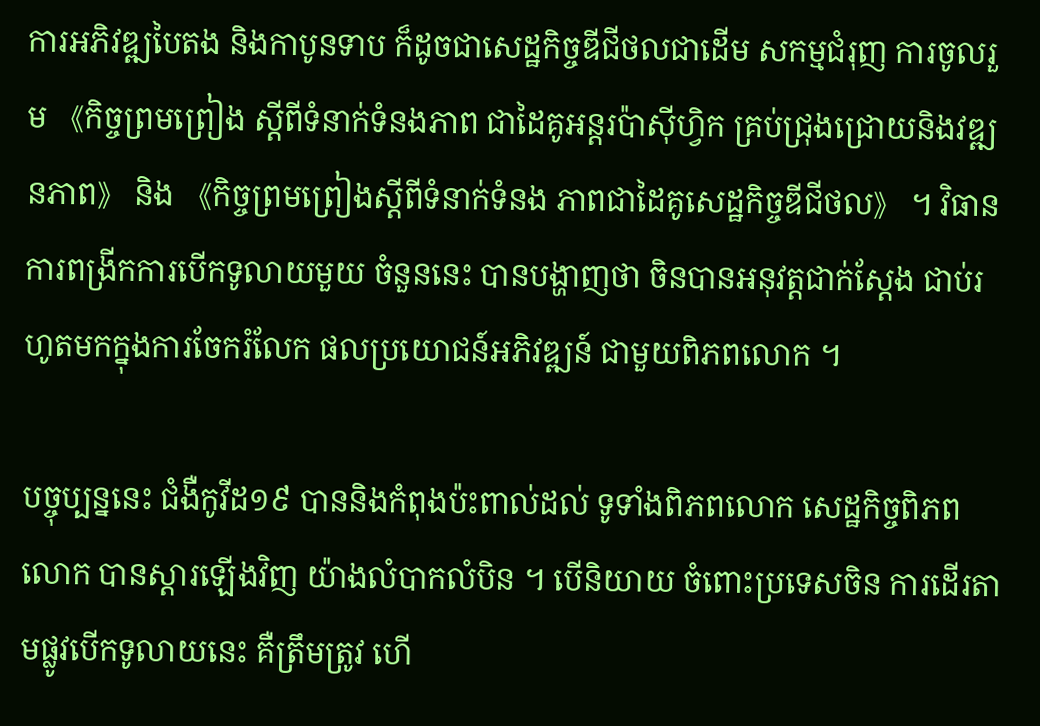ការអភិវឌ្ឍបៃតង និងកាបូនទាប ក៏ដូចជាសេដ្ឋកិច្ចឌីជីថលជាដើម សកម្មជំរុញ ការចូលរួម 《កិច្ចព្រមព្រៀង ស្តីពីទំនាក់ទំនងភាព ជាដៃគូអន្តរប៉ាស៊ីហ្វិក គ្រប់ជ្រុងជ្រោយនិងវឌ្ឍនភាព》 និង 《កិច្ចព្រមព្រៀងស្តីពីទំនាក់ទំនង ភាពជាដៃគូសេដ្ឋកិច្ចឌីជីថល》 ។ វិធានការពង្រីកការបើកទូលាយមួយ ចំនួននេះ បានបង្ហាញថា ចិនបានអនុវត្តជាក់ស្តែង ជាប់រហូតមកក្នុងការចែករំលែក ផលប្រយោជន៍អភិវឌ្ឍន៍ ជាមួយពិភពលោក ។

បច្ចុប្បន្ននេះ ជំងឺកូវីដ១៩ បាននិងកំពុងប៉ះពាល់ដល់ ទូទាំងពិភពលោក សេដ្ឋកិច្ចពិភពលោក បានស្តារឡើងវិញ យ៉ាងលំបាកលំបិន ។ បើនិយាយ ចំពោះប្រទេសចិន ការដើរតាមផ្លូវបើកទូលាយនេះ គឺត្រឹមត្រូវ ហើ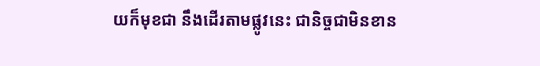យក៏មុខជា នឹងដើរតាមផ្លូវនេះ ជានិច្ចជាមិនខាន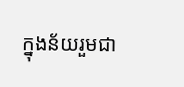ក្នុងន័យរួមជា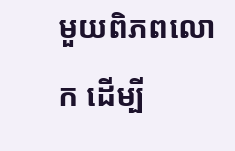មួយពិភពលោក ដើម្បី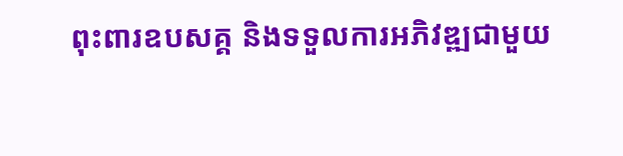ពុះពារឧបសគ្គ និងទទួលការអភិវឌ្ឍជាមួយ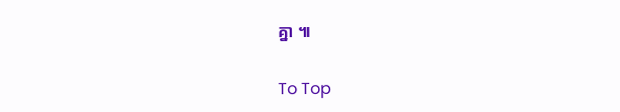គ្នា ៕

To Top